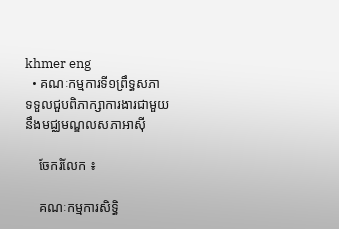khmer eng
  • គណៈកម្មការទី១ព្រឹទ្ធសភា ទទួលជួបពិភាក្សាការងារជាមួយនឹងមជ្ឈមណ្ឌលសភាអាស៊ី

    ចែករំលែក ៖

    គណៈកម្មការសិទ្ធិ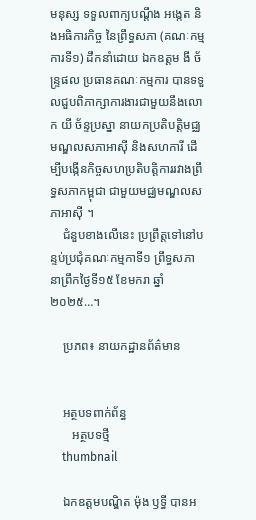មនុស្ស ទទួលពាក្យបណ្ដឹង អង្កេត និងអធិការកិច្ច នៃព្រឹទ្ធសភា (គណៈកម្មការទី១) ដឹកនាំដោយ ឯកឧត្តម ងី ច័ន្ទ្រផល ប្រធានគណៈកម្មការ បានទទួលជួបពិភាក្សាការងារជាមួយនឹងលោក យី ច័ន្ទប្រស្នា នាយកប្រតិបត្តិមជ្ឈមណ្ឌលសភាអាស៊ី និងសហការី ដើម្បីបង្កើនកិច្ចសហប្រតិបត្តិការរវាងព្រឹទ្ធសភាកម្ពុជា ជាមួយមជ្ឈមណ្ឌលសភាអាស៊ី ។
    ជំនួបខាងលើនេះ ប្រព្រឹត្តទៅនៅបន្ទប់ប្រជុំគណៈកម្មកាទី១ ព្រឹទ្ធសភា នាព្រឹកថ្ងៃទី១៥ ខែមករា ឆ្នាំ២០២៥…។

    ប្រភព៖ នាយកដ្ឋានព័ត៌មាន


    អត្ថបទពាក់ព័ន្ធ
       អត្ថបទថ្មី
    thumbnail

    ឯកឧត្តមបណ្ឌិត ម៉ុង ឫទ្ធី បានអ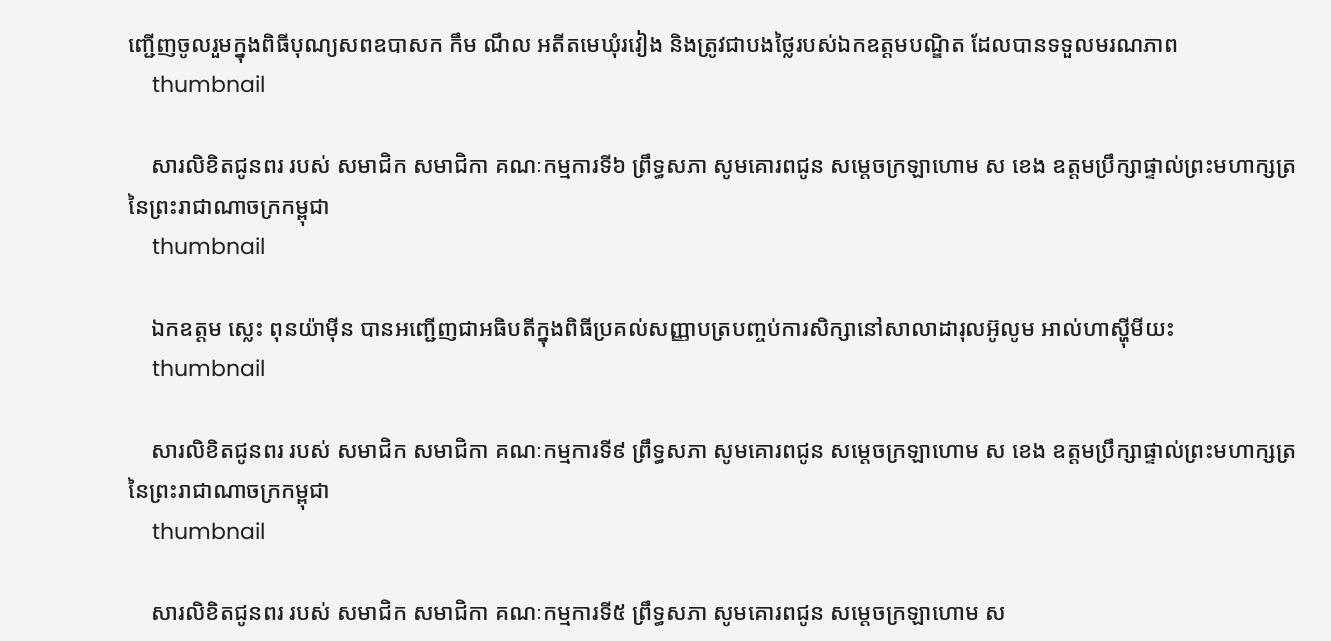ញ្ជើញចូលរួមក្នុងពិធីបុណ្យសពឧបាសក កឹម ណឹល អតីតមេឃុំរវៀង និងត្រូវជាបងថ្លៃរបស់ឯកឧត្តមបណ្ឌិត ដែលបានទទួលមរណភាព
    thumbnail

    សារលិខិតជូនពរ របស់ សមាជិក សមាជិកា គណៈកម្មការទី៦ ព្រឹទ្ធសភា សូមគោរពជូន សម្តេចក្រឡាហោម ស ខេង ឧត្តមប្រឹក្សាផ្ទាល់ព្រះមហាក្សត្រ នៃព្រះរាជាណាចក្រកម្ពុជា
    thumbnail

    ឯកឧត្តម ស្លេះ ពុនយ៉ាមុីន បានអញ្ជើញជាអធិបតីក្នុងពិធីប្រគល់សញ្ញាបត្របញ្ចប់ការសិក្សានៅសាលាដារុលអ៊ូលូម អាល់ហាស្ហុីមីយះ
    thumbnail

    សារលិខិតជូនពរ របស់ សមាជិក សមាជិកា គណៈកម្មការទី៩ ព្រឹទ្ធសភា សូមគោរពជូន សម្តេចក្រឡាហោម ស ខេង ឧត្តមប្រឹក្សាផ្ទាល់ព្រះមហាក្សត្រ នៃព្រះរាជាណាចក្រកម្ពុជា
    thumbnail

    សារលិខិតជូនពរ របស់ សមាជិក សមាជិកា គណៈកម្មការទី៥ ព្រឹទ្ធសភា សូមគោរពជូន សម្តេចក្រឡាហោម ស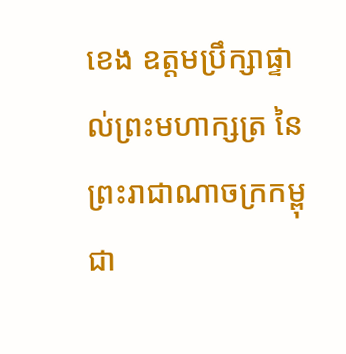ខេង ឧត្តមប្រឹក្សាផ្ទាល់ព្រះមហាក្សត្រ នៃព្រះរាជាណាចក្រកម្ពុជា